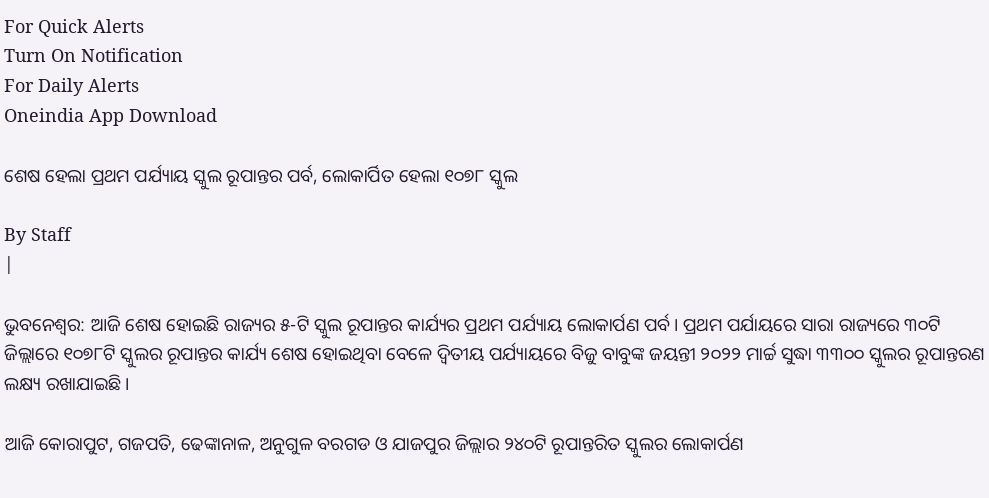For Quick Alerts
Turn On Notification
For Daily Alerts
Oneindia App Download

ଶେଷ ହେଲା ପ୍ରଥମ ପର୍ଯ୍ୟାୟ ସ୍କୁଲ ରୂପାନ୍ତର ପର୍ବ, ଲୋକାର୍ପିତ ହେଲା ୧୦୭୮ ସ୍କୁଲ

By Staff
|

ଭୁବନେଶ୍ବର: ଆଜି ଶେଷ ହୋଇଛି ରାଜ୍ୟର ୫-ଟି ସ୍କୁଲ ରୂପାନ୍ତର କାର୍ଯ୍ୟର ପ୍ରଥମ ପର୍ଯ୍ୟାୟ ଲୋକାର୍ପଣ ପର୍ବ। ପ୍ରଥମ ପର୍ଯାୟରେ ସାରା ରାଜ୍ୟରେ ୩୦ଟି ଜିଲ୍ଲାରେ ୧୦୭୮ଟି ସ୍କୁଲର ରୂପାନ୍ତର କାର୍ଯ୍ୟ ଶେଷ ହୋଇଥିବା ବେଳେ ଦ୍ବିତୀୟ ପର୍ଯ୍ୟାୟରେ ବିଜୁ ବାବୁଙ୍କ ଜୟନ୍ତୀ ୨୦୨୨ ମାର୍ଚ୍ଚ ସୁଦ୍ଧା ୩୩୦୦ ସ୍କୁଲର ରୂପାନ୍ତରଣ ଲକ୍ଷ୍ୟ ରଖାଯାଇଛି।

ଆଜି କୋରାପୁଟ, ଗଜପତି, ଢେଙ୍କାନାଳ, ଅନୁଗୁଳ ବରଗଡ ଓ ଯାଜପୁର ଜିଲ୍ଲାର ୨୪୦ଟି ରୂପାନ୍ତରିତ ସ୍କୁଲର ଲୋକାର୍ପଣ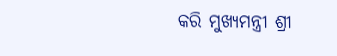କରି ମୁଖ୍ୟମନ୍ତ୍ରୀ ଶ୍ରୀ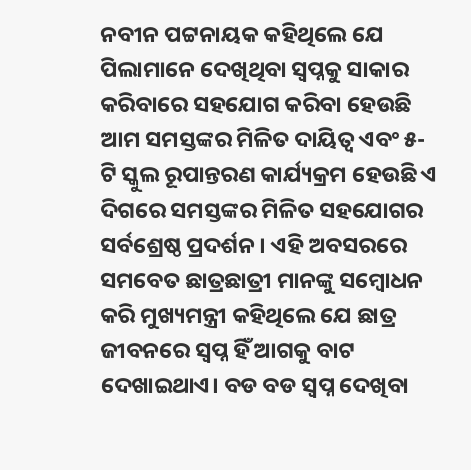ନବୀନ ପଟ୍ଟନାୟକ କହିଥିଲେ ଯେ ପିଲାମାନେ ଦେଖିଥିବା ସ୍ବପ୍ନକୁ ସାକାର କରିବାରେ ସହଯୋଗ କରିବା ହେଉଛି ଆମ ସମସ୍ତଙ୍କର ମିଳିତ ଦାୟିତ୍ବ ଏବଂ ୫-ଟି ସ୍କୁଲ ରୂପାନ୍ତରଣ କାର୍ଯ୍ୟକ୍ରମ ହେଉଛି ଏ ଦିଗରେ ସମସ୍ତଙ୍କର ମିଳିତ ସହଯୋଗର ସର୍ବଶ୍ରେଷ୍ଠ ପ୍ରଦର୍ଶନ । ଏହି ଅବସରରେ ସମବେତ ଛାତ୍ରଛାତ୍ରୀ ମାନଙ୍କୁ ସମ୍ବୋଧନ କରି ମୁଖ୍ୟମନ୍ତ୍ରୀ କହିଥିଲେ ଯେ ଛାତ୍ର ଜୀବନରେ ସ୍ବପ୍ନ ହିଁ ଆଗକୁ ବାଟ ଦେଖାଇଥାଏ। ବଡ ବଡ ସ୍ବପ୍ନ ଦେଖିବା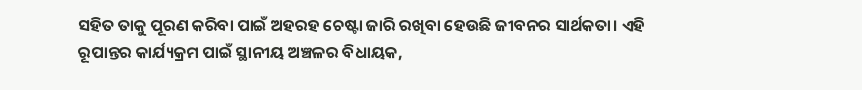ସହିତ ତାକୁ ପୂରଣ କରିବା ପାଇଁ ଅହରହ ଚେଷ୍ଟା ଜାରି ରଖିବା ହେଉଛି ଜୀବନର ସାର୍ଥକତା। ଏହି ରୂପାନ୍ତର କାର୍ଯ୍ୟକ୍ରମ ପାଇଁ ସ୍ଥାନୀୟ ଅଞ୍ଚଳର ବିଧାୟକ,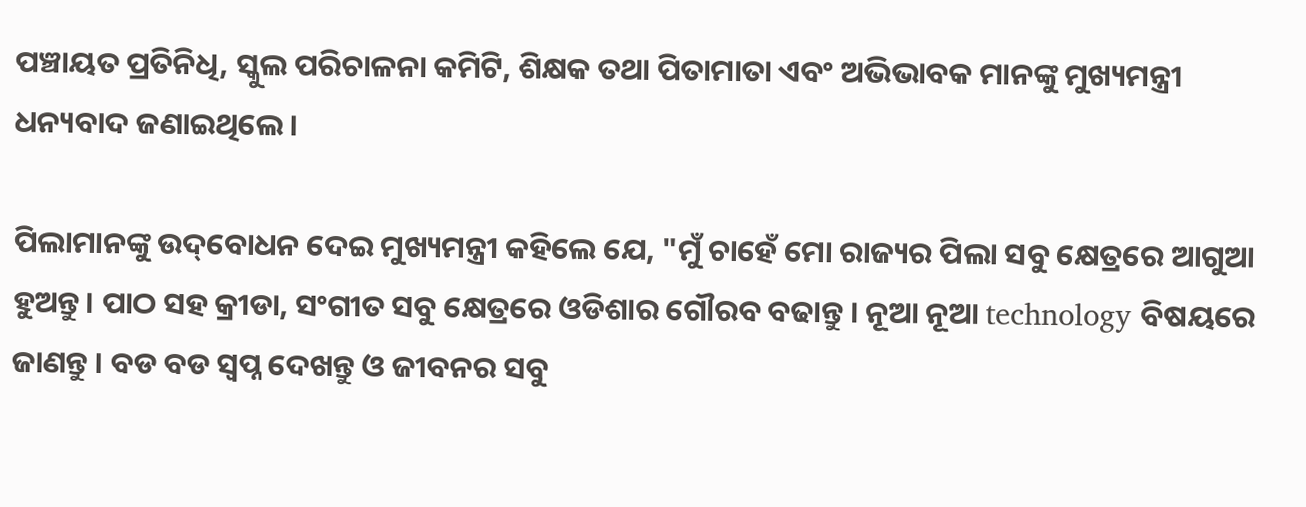ପଞ୍ଚାୟତ ପ୍ରତିନିଧି, ସ୍କୁଲ ପରିଚାଳନା କମିଟି, ଶିକ୍ଷକ ତଥା ପିତାମାତା ଏବଂ ଅଭିଭାବକ ମାନଙ୍କୁ ମୁଖ୍ୟମନ୍ତ୍ରୀ ଧନ୍ୟବାଦ ଜଣାଇଥିଲେ ।

ପିଲାମାନଙ୍କୁ ଉଦ୍‌ବୋଧନ ଦେଇ ମୁଖ୍ୟମନ୍ତ୍ରୀ କହିଲେ ଯେ, "ମୁଁ ଚାହେଁ ମୋ ରାଜ୍ୟର ପିଲା ସବୁ କ୍ଷେତ୍ରରେ ଆଗୁଆ ହୁଅନ୍ତୁ। ପାଠ ସହ କ୍ରୀଡା, ସଂଗୀତ ସବୁ କ୍ଷେତ୍ରରେ ଓଡିଶାର ଗୌରବ ବଢାନ୍ତୁ । ନୂଆ ନୂଆ technology ବିଷୟରେ ଜାଣନ୍ତୁ । ବଡ ବଡ ସ୍ବପ୍ନ ଦେଖନ୍ତୁ ଓ ଜୀବନର ସବୁ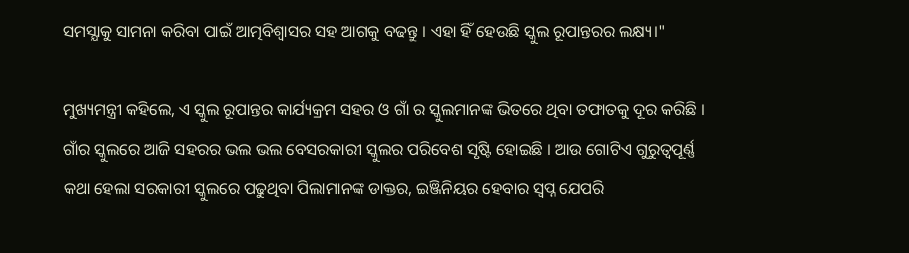ସମସ୍ଯାକୁ ସାମନା କରିବା ପାଇଁ ଆତ୍ମବିଶ୍ବାସର ସହ ଆଗକୁ ବଢନ୍ତୁ । ଏହା ହିଁ ହେଉଛି ସ୍କୁଲ ରୂପାନ୍ତରର ଲକ୍ଷ୍ୟ।"

ମୁଖ୍ୟମନ୍ତ୍ରୀ କହିଲେ, ଏ ସ୍କୁଲ ରୂପାନ୍ତର କାର୍ଯ୍ୟକ୍ରମ ସହର ଓ ଗାଁ ର ସ୍କୁଲମାନଙ୍କ ଭିତରେ ଥିବା ତଫାତକୁ ଦୂର କରିଛି । ଗାଁର ସ୍କୁଲରେ ଆଜି ସହରର ଭଲ ଭଲ ବେସରକାରୀ ସ୍କୁଲର ପରିବେଶ ସୃଷ୍ଟି ହୋଇଛି । ଆଉ ଗୋଟିଏ ଗୁରୁତ୍ବପୂର୍ଣ୍ଣ କଥା ହେଲା ସରକାରୀ ସ୍କୁଲରେ ପଢୁଥିବା ପିଲାମାନଙ୍କ ଡାକ୍ତର, ଇଞ୍ଜିନିୟର ହେବାର ସ୍ବପ୍ନ ଯେପରି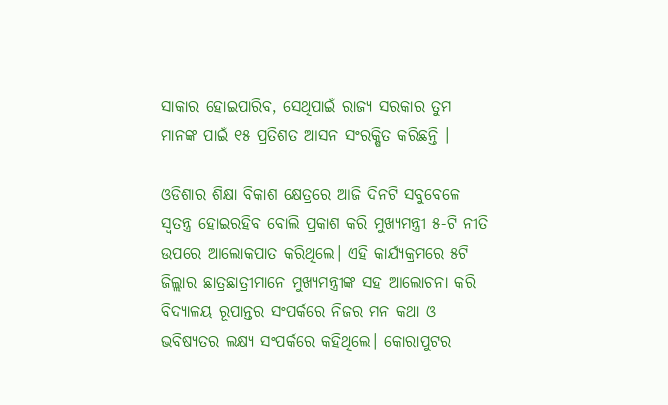ସାକାର ହୋଇପାରିବ, ସେଥିପାଇଁ ରାଜ୍ୟ ସରକାର ତୁମ ମାନଙ୍କ ପାଇଁ ୧୫ ପ୍ରତିଶତ ଆସନ ସଂରକ୍ଷିତ କରିଛନ୍ତି ।

ଓଡିଶାର ଶିକ୍ଷା ବିକାଶ କ୍ଷେତ୍ରରେ ଆଜି ଦିନଟି ସବୁବେଳେ ସ୍ବତନ୍ତ୍ର ହୋଇରହିବ ବୋଲି ପ୍ରକାଶ କରି ମୁଖ୍ୟମନ୍ତ୍ରୀ ୫-ଟି ନୀତି ଉପରେ ଆଲୋକପାତ କରିଥିଲେ। ଏହି କାର୍ଯ୍ୟକ୍ରମରେ ୫ଟି ଜିଲ୍ଲାର ଛାତ୍ରଛାତ୍ରୀମାନେ ମୁଖ୍ୟମନ୍ତ୍ରୀଙ୍କ ସହ ଆଲୋଚନା କରି ବିଦ୍ୟାଳୟ ରୂପାନ୍ତର ସଂପର୍କରେ ନିଜର ମନ କଥା ଓ ଭବିଷ୍ୟତର ଲକ୍ଷ୍ୟ ସଂପର୍କରେ କହିଥିଲେ। କୋରାପୁଟର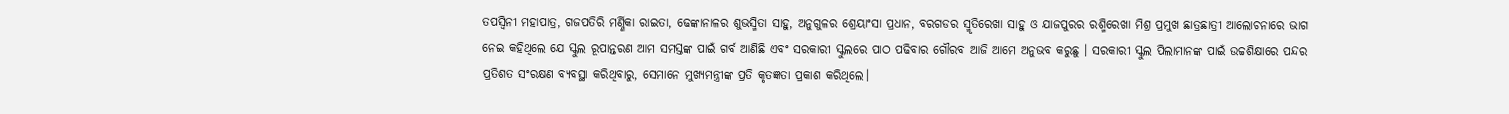ତପସ୍ବିନୀ ମହାପାତ୍ର, ଗଜପତିରି ମର୍ଣ୍ଣିକା ରାଇତା, ଢେଙ୍କାନାଳର ଶୁଭସ୍ମିତା ସାହୁ, ଅନୁଗୁଳର ଶ୍ରେୟାଂସା ପ୍ରଧାନ, ବରଗଡର ସ୍ମୃତିରେଖା ସାହୁ ଓ ଯାଜପୁରର ରଶ୍ମିରେଖା ମିଶ୍ର ପ୍ରମୁଖ ଛାତ୍ରଛାତ୍ରୀ ଆଲୋଚନାରେ ଭାଗ ନେଇ କହିଥିଲେ ଯେ ସ୍କୁଲ ରୂପାନ୍ତରଣ ଆମ ସମସ୍ତଙ୍କ ପାଇଁ ଗର୍ବ ଆଣିଛି ଏବଂ ସରକାରୀ ସ୍କୁଲରେ ପାଠ ପଢିବାର ଗୌରବ ଆଜି ଆମେ ଅନୁଭବ କରୁଛୁ । ସରକାରୀ ସ୍କୁଲ ପିଲାମାନଙ୍କ ପାଇଁ ଉଚ୍ଚଶିକ୍ଷାରେ ପନ୍ଦର ପ୍ରତିଶତ ସଂରକ୍ଷଣ ବ୍ୟବସ୍ଥା କରିଥିବାରୁ, ସେମାନେ ମୁଖ୍ୟମନ୍ତ୍ରୀଙ୍କ ପ୍ରତି କୃତଜ୍ଞତା ପ୍ରକାଶ କରିଥିଲେ।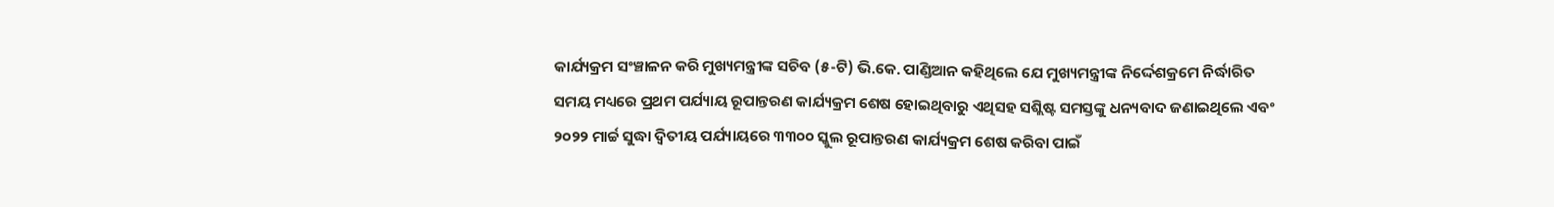କାର୍ଯ୍ୟକ୍ରମ ସଂଞ୍ଚାଳନ କରି ମୁଖ୍ୟମନ୍ତ୍ରୀଙ୍କ ସଚିବ (୫-ଟି) ଭି.କେ. ପାଣ୍ଡିଆନ କହିଥିଲେ ଯେ ମୁଖ୍ୟମନ୍ତ୍ରୀଙ୍କ ନିର୍ଦ୍ଦେଶକ୍ରମେ ନିର୍ଦ୍ଧାରିତ ସମୟ ମଧ୍ୟରେ ପ୍ରଥମ ପର୍ଯ୍ୟାୟ ରୂପାନ୍ତରଣ କାର୍ଯ୍ୟକ୍ରମ ଶେଷ ହୋଇଥିବାରୁ ଏଥିସହ ସଶ୍ଲିଷ୍ଟ ସମସ୍ତଙ୍କୁ ଧନ୍ୟବାଦ ଜଣାଇଥିଲେ ଏବଂ ୨୦୨୨ ମାର୍ଚ୍ଚ ସୁଦ୍ଧା ଦ୍ବିତୀୟ ପର୍ଯ୍ୟାୟରେ ୩୩୦୦ ସ୍କୁଲ ରୂପାନ୍ତରଣ କାର୍ଯ୍ୟକ୍ରମ ଶେଷ କରିବା ପାଇଁ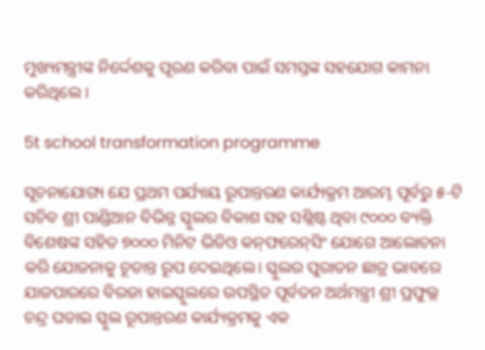ମୁଖ୍ୟମନ୍ତ୍ରୀଙ୍କ ନିର୍ଦ୍ଦେଶକୁ ପୂରଣ କରିବା ପାଇଁ ସମସ୍ତଙ୍କ ସହଯୋଗ କାମନା କରିଥିଲେ ।

5t school transformation programme

ସୂଚନାଯୋଗ୍ୟ ଯେ ପ୍ରଥମ ପର୍ଯ୍ୟାୟ ରୂପାନ୍ତରଣ କାର୍ଯ୍ୟକ୍ରମ ଆରମ୍ଭ ପୂର୍ବରୁ ୫-ଟି ସଚିବ ଶ୍ରୀ ପାଣ୍ଡିଆନ ବିଭିନ୍ନ ସ୍କୁଲର ବିକାଶ ସହ ସଶ୍ଲିଷ୍ଟ ଥିବା ୯୦୦୦ ବ୍ୟକ୍ତି ବିଶେଷଙ୍କ ସହିତ ୭୦୦୦ ମିନିଟ ଭିଡିଓ କନ୍‌ଫରେନ୍‌ସିଂ ଯୋଗେ ଆଲୋଚନା କରି ଯୋଜନାକୁ ଚୂଡାନ୍ତ ରୂପ ଦେଇଥିଲେ। ସ୍କୁଲର ପୁରାତନ ଛାତ୍ର ଭାବରେ ଯାଜପାରରେ ବିରଜା ହାଇସ୍କୁଲରେ ଉପସ୍ଥିତ ପୂର୍ବତନ ଅର୍ଥମନ୍ତ୍ରୀ ଶ୍ରୀ ପ୍ରଫୁଲ୍ଲ ଚନ୍ଦ୍ର ଘଡାଇ ସ୍କୁଲ ରୂପାନ୍ତରଣ କାର୍ଯ୍ୟକ୍ରମକୁ ଏକ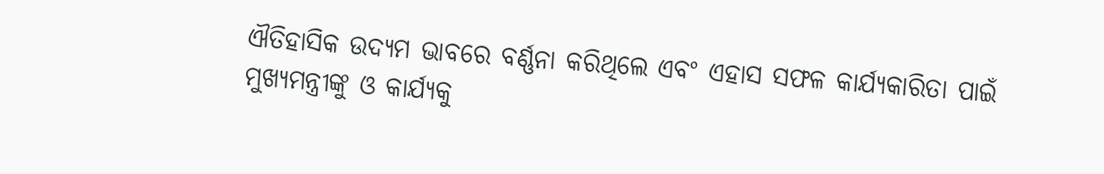ଐତିହାସିକ ଉଦ୍ୟମ ଭାବରେ ବର୍ଣ୍ଣନା କରିଥିଲେ ଏବଂ ଏହାସ ସଫଳ କାର୍ଯ୍ୟକାରିତା ପାଇଁ ମୁଖ୍ୟମନ୍ତ୍ରୀଙ୍କୁ ଓ କାର୍ଯ୍ୟକୁ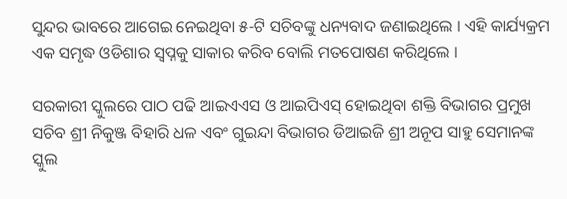ସୁନ୍ଦର ଭାବରେ ଆଗେଇ ନେଇଥିବା ୫-ଟି ସଚିବଙ୍କୁ ଧନ୍ୟବାଦ ଜଣାଇଥିଲେ । ଏହି କାର୍ଯ୍ୟକ୍ରମ ଏକ ସମୃଦ୍ଧ ଓଡିଶାର ସ୍ବପ୍ନକୁ ସାକାର କରିବ ବୋଲି ମତପୋଷଣ କରିଥିଲେ ।

ସରକାରୀ ସ୍କୁଲରେ ପାଠ ପଢି ଆଇଏଏସ ଓ ଆଇପିଏସ୍‌ ହୋଇଥିବା ଶକ୍ତି ବିଭାଗର ପ୍ରମୁଖ ସଚିବ ଶ୍ରୀ ନିକୁଞ୍ଜ ବିହାରି ଧଳ ଏବଂ ଗୁଇନ୍ଦା ବିଭାଗର ଡିଆଇଜି ଶ୍ରୀ ଅନୂପ ସାହୁ ସେମାନଙ୍କ ସ୍କୁଲ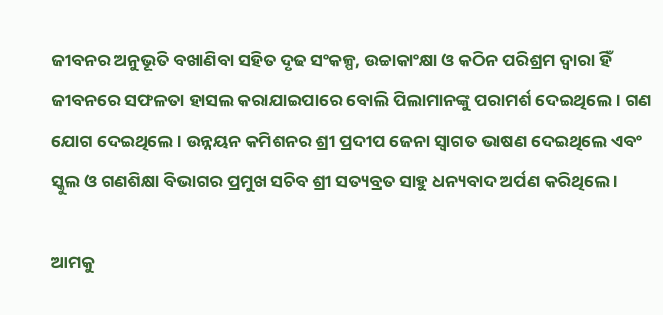ଜୀବନର ଅନୁଭୂତି ବଖାଣିବା ସହିତ ଦୃଢ ସଂକଳ୍ପ, ଉଚ୍ଚାକାଂକ୍ଷା ଓ କଠିନ ପରିଶ୍ରମ ଦ୍ବାରା ହିଁ ଜୀବନରେ ସଫଳତା ହାସଲ କରାଯାଇପାରେ ବୋଲି ପିଲାମାନଙ୍କୁ ପରାମର୍ଶ ଦେଇଥିଲେ। ଗଣ ଯୋଗ ଦେଇଥିଲେ । ଉନ୍ନୟନ କମିଶନର ଶ୍ରୀ ପ୍ରଦୀପ ଜେନା ସ୍ବାଗତ ଭାଷଣ ଦେଇଥିଲେ ଏବଂ ସ୍କୁଲ ଓ ଗଣଶିକ୍ଷା ବିଭାଗର ପ୍ରମୁଖ ସଚିବ ଶ୍ରୀ ସତ୍ୟବ୍ରତ ସାହୁ ଧନ୍ୟବାଦ ଅର୍ପଣ କରିଥିଲେ ।

ଆମକୁ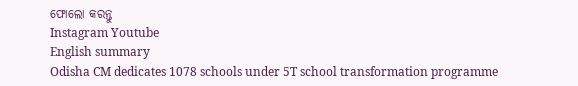ଫୋଲୋ କରନ୍ତୁ
Instagram Youtube
English summary
Odisha CM dedicates 1078 schools under 5T school transformation programme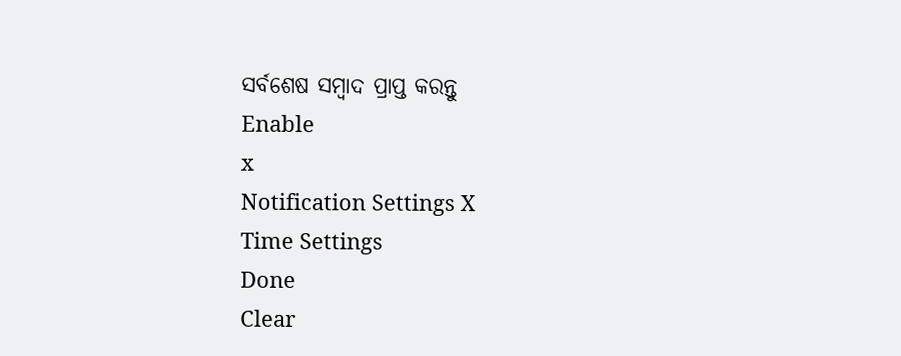ସର୍ବଶେଷ ସମ୍ବାଦ ପ୍ରାପ୍ତ କରନ୍ତୁ
Enable
x
Notification Settings X
Time Settings
Done
Clear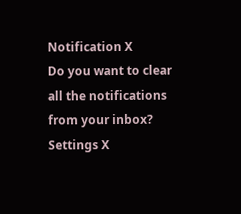Notification X
Do you want to clear all the notifications from your inbox?
Settings X